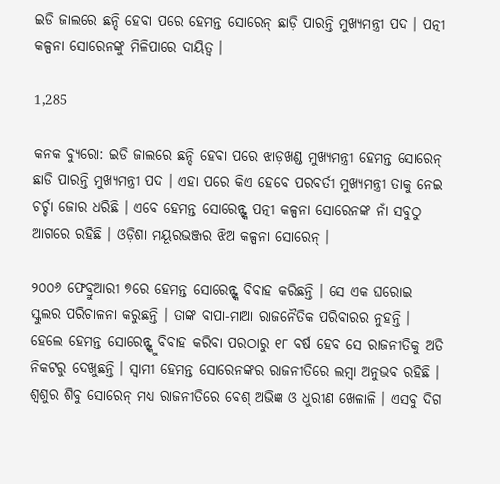ଇଡି ଜାଲରେ ଛନ୍ଦି ହେବା ପରେ ହେମନ୍ତ ସୋରେନ୍ ଛାଡ଼ି ପାରନ୍ତି ମୁଖ୍ୟମନ୍ତ୍ରୀ ପଦ । ପତ୍ନୀ କଳ୍ପନା ସୋରେନଙ୍କୁ ମିଳିପାରେ ଦାୟିତ୍ୱ ।

1,285

କନକ ବ୍ୟୁରୋ: ଇଡି ଜାଲରେ ଛନ୍ଦି ହେବା ପରେ ଝାଡ଼ଖଣ୍ଡ ମୁଖ୍ୟମନ୍ତ୍ରୀ ହେମନ୍ତ ସୋରେନ୍ ଛାଡି ପାରନ୍ତି ମୁଖ୍ୟମନ୍ତ୍ରୀ ପଦ । ଏହା ପରେ କିଏ ହେବେ ପରବର୍ତୀ ମୁଖ୍ୟମନ୍ତ୍ରୀ ତାକୁ ନେଇ ଚର୍ଚ୍ଚା ଜୋର ଧରିଛି । ଏବେ ହେମନ୍ତ ସୋରେନ୍ଙ୍କ ପତ୍ନୀ କଳ୍ପନା ସୋରେନଙ୍କ ନାଁ ସବୁଠୁ ଆଗରେ ରହିଛି । ଓଡ଼ିଶା ମୟୂରଭଞ୍ଜର ଝିଅ କଳ୍ପନା ସୋରେନ୍ ।

୨୦୦୬ ଫେବ୍ରୁଆରୀ ୭ରେ ହେମନ୍ତ ସୋରେନ୍ଙ୍କ ବିବାହ କରିଛନ୍ତି । ସେ ଏକ ଘରୋଇ ସ୍କୁଲର ପରିଚାଳନା କରୁଛନ୍ତି । ତାଙ୍କ ବାପା-ମାଆ ରାଜନୈତିକ ପରିବାରର ନୁହନ୍ତି । ହେଲେ ହେମନ୍ତ ସୋରେନ୍ଙ୍କୁ ବିବାହ କରିବା ପରଠାରୁ ୧୮ ବର୍ଷ ହେବ ସେ ରାଜନୀତିକୁ ଅତି ନିକଟରୁ ଦେଖୁଛନ୍ତି । ସ୍ୱାମୀ ହେମନ୍ତ ସୋରେନଙ୍କର ରାଜନୀତିରେ ଲମ୍ବା ଅନୁଭବ ରହିଛି । ଶ୍ୱଶୁର ଶିବୁ ସୋରେନ୍ ମଧ୍ୟ ରାଜନୀତିରେ ବେଶ୍ ଅଭିଜ୍ଞ ଓ ଧୁରୀଣ ଖେଳାଳି । ଏସବୁ ଦିଗ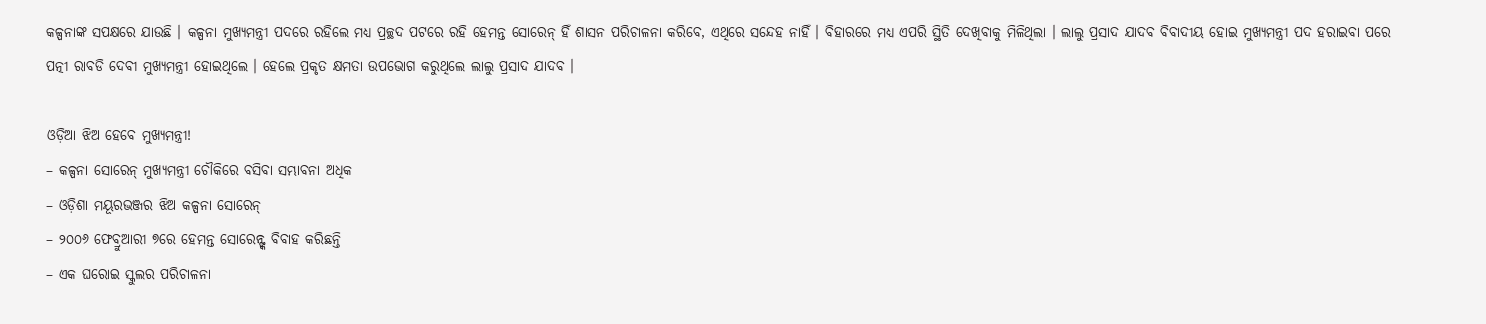କଳ୍ପନାଙ୍କ ସପକ୍ଷରେ ଯାଉଛି । କଳ୍ପନା ମୁଖ୍ୟମନ୍ତ୍ରୀ ପଦରେ ରହିଲେ ମଧ୍ୟ ପ୍ରଚ୍ଛଦ ପଟରେ ରହି ହେମନ୍ତ ସୋରେନ୍ ହିଁ ଶାସନ ପରିଚାଳନା କରିବେ, ଏଥିରେ ସନ୍ଦେହ ନାହିଁ । ବିହାରରେ ମଧ୍ୟ ଏପରି ସ୍ଥିତି ଦେଖିବାକୁ ମିଳିଥିଲା । ଲାଲୁ ପ୍ରସାଦ ଯାଦବ ବିବାଦୀୟ ହୋଇ ମୁଖ୍ୟମନ୍ତ୍ରୀ ପଦ ହରାଇବା ପରେ ପତ୍ନୀ ରାବଡି ଦେବୀ ମୁଖ୍ୟମନ୍ତ୍ରୀ ହୋଇଥିଲେ । ହେଲେ ପ୍ରକୃତ କ୍ଷମତା ଉପଭୋଗ କରୁଥିଲେ ଲାଲୁ ପ୍ରସାଦ ଯାଦବ ।

ଓଡ଼ିଆ ଝିଅ ହେବେ ମୁଖ୍ୟମନ୍ତ୍ରୀ!
– କଳ୍ପନା ସୋରେନ୍ ମୁଖ୍ୟମନ୍ତ୍ରୀ ଚୌକିରେ ବସିବା ସମ୍ଭାବନା ଅଧିକ
– ଓଡ଼ିଶା ମୟୂରଭଞ୍ଜର ଝିଅ କଳ୍ପନା ସୋରେନ୍
– ୨୦୦୬ ଫେବ୍ରୁଆରୀ ୭ରେ ହେମନ୍ତ ସୋରେନ୍ଙ୍କ ବିବାହ କରିଛନ୍ତି
– ଏକ ଘରୋଇ ସ୍କୁଲର ପରିଚାଳନା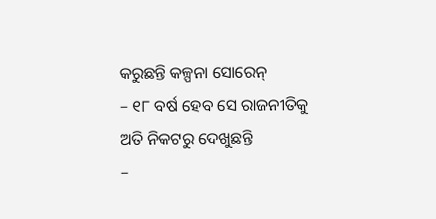କରୁଛନ୍ତି କଳ୍ପନା ସୋରେନ୍
– ୧୮ ବର୍ଷ ହେବ ସେ ରାଜନୀତିକୁ ଅତି ନିକଟରୁ ଦେଖୁଛନ୍ତି
–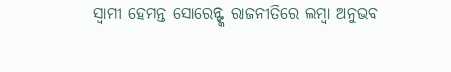ସ୍ୱାମୀ ହେମନ୍ତ ସୋରେନ୍ଙ୍କ ରାଜନୀତିରେ ଲମ୍ବା ଅନୁଭବ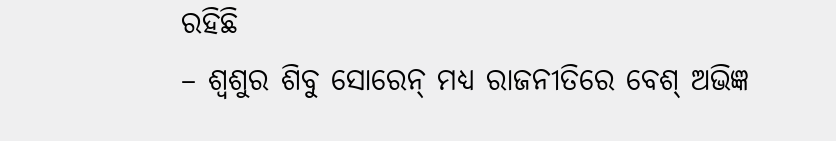ରହିଛି
– ଶ୍ୱଶୁର ଶିବୁ ସୋରେନ୍ ମଧ୍ୟ ରାଜନୀତିରେ ବେଶ୍ ଅଭିଜ୍ଞ